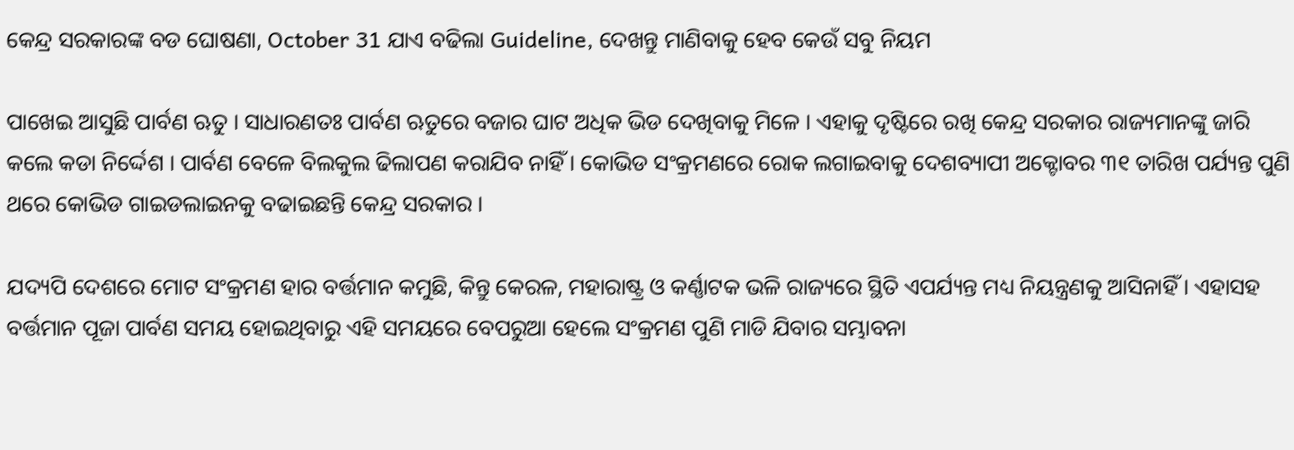କେନ୍ଦ୍ର ସରକାରଙ୍କ ବଡ ଘୋଷଣା, October 31 ଯାଏ ବଢିଲା Guideline, ଦେଖନ୍ତୁ ମାଣିବାକୁ ହେବ କେଉଁ ସବୁ ନିୟମ

ପାଖେଇ ଆସୁଛି ପାର୍ବଣ ଋତୁ । ସାଧାରଣତଃ ପାର୍ବଣ ଋତୁରେ ବଜାର ଘାଟ ଅଧିକ ଭିଡ ଦେଖିବାକୁ ମିଳେ । ଏହାକୁ ଦୃଷ୍ଟିରେ ରଖି କେନ୍ଦ୍ର ସରକାର ରାଜ୍ୟମାନଙ୍କୁ ଜାରି କଲେ କଡା ନିର୍ଦ୍ଦେଶ । ପାର୍ବଣ ବେଳେ ବିଲକୁଲ ଢିଲାପଣ କରାଯିବ ନାହିଁ । କୋଭିଡ ସଂକ୍ରମଣରେ ରୋକ ଲଗାଇବାକୁ ଦେଶବ୍ୟାପୀ ଅକ୍ଟୋବର ୩୧ ତାରିଖ ପର୍ଯ୍ୟନ୍ତ ପୁଣି ଥରେ କୋଭିଡ ଗାଇଡଲାଇନକୁ ବଢାଇଛନ୍ତି କେନ୍ଦ୍ର ସରକାର ।

ଯଦ୍ୟପି ଦେଶରେ ମୋଟ ସଂକ୍ରମଣ ହାର ବର୍ତ୍ତମାନ କମୁଛି, କିନ୍ତୁ କେରଳ, ମହାରାଷ୍ଟ୍ର ଓ କର୍ଣ୍ଣାଟକ ଭଳି ରାଜ୍ୟରେ ସ୍ଥିତି ଏପର୍ଯ୍ୟନ୍ତ ମଧ୍ୟ ନିୟନ୍ତ୍ରଣକୁ ଆସିନାହିଁ । ଏହାସହ ବର୍ତ୍ତମାନ ପୂଜା ପାର୍ବଣ ସମୟ ହୋଇଥିବାରୁ ଏହି ସମୟରେ ବେପରୁଆ ହେଲେ ସଂକ୍ରମଣ ପୁଣି ମାଡି ଯିବାର ସମ୍ଭାବନା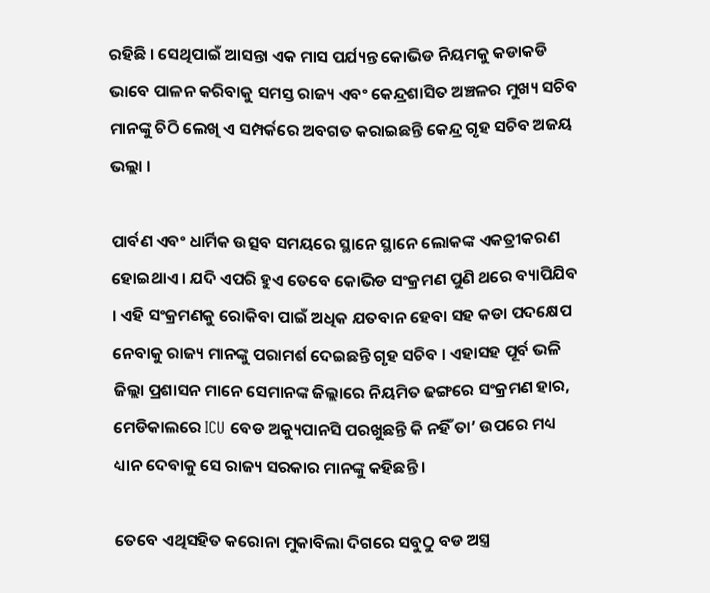ରହିଛି । ସେଥିପାଇଁ ଆସନ୍ତା ଏକ ମାସ ପର୍ଯ୍ୟନ୍ତ କୋଭିଡ ନିୟମକୁ କଡାକଡି ଭାବେ ପାଳନ କରିବାକୁ ସମସ୍ତ ରାଜ୍ୟ ଏବଂ କେନ୍ଦ୍ରଶାସିତ ଅଞ୍ଚଳର ମୁଖ୍ୟ ସଚିବ ମାନଙ୍କୁ ଚିଠି ଲେଖି ଏ ସମ୍ପର୍କରେ ଅବଗତ କରାଇଛନ୍ତି କେନ୍ଦ୍ର ଗୃହ ସଚିବ ଅଜୟ ଭଲ୍ଲା ।

ପାର୍ବଣ ଏବଂ ଧାର୍ମିକ ଉତ୍ସବ ସମୟରେ ସ୍ଥାନେ ସ୍ଥାନେ ଲୋକଙ୍କ ଏକତ୍ରୀକରଣ ହୋଇଥାଏ । ଯଦି ଏପରି ହୁଏ ତେବେ କୋଭିଡ ସଂକ୍ରମଣ ପୁଣି ଥରେ ବ୍ୟାପିଯିବ । ଏହି ସଂକ୍ରମଣକୁ ରୋକିବା ପାଇଁ ଅଧିକ ଯତବାନ ହେବା ସହ କଡା ପଦକ୍ଷେପ ନେବାକୁ ରାଜ୍ୟ ମାନଙ୍କୁ ପରାମର୍ଶ ଦେଇଛନ୍ତି ଗୃହ ସଚିବ । ଏହାସହ ପୂର୍ବ ଭଳି ଜିଲ୍ଲା ପ୍ରଶାସନ ମାନେ ସେମାନଙ୍କ ଜିଲ୍ଲାରେ ନିୟମିତ ଢଙ୍ଗରେ ସଂକ୍ରମଣ ହାର, ମେଡିକାଲରେ ICU ବେଡ ଅକ୍ୟୁପାନସି ପରଖୁଛନ୍ତି କି ନହିଁ ତା’ ଉପରେ ମଧ୍ୟ ଧ୍ୟାନ ଦେବାକୁ ସେ ରାଜ୍ୟ ସରକାର ମାନଙ୍କୁ କହିଛନ୍ତି ।

ତେବେ ଏଥିସହିତ କରୋନା ମୁକାବିଲା ଦିଗରେ ସବୁଠୁ ବଡ ଅସ୍ତ୍ର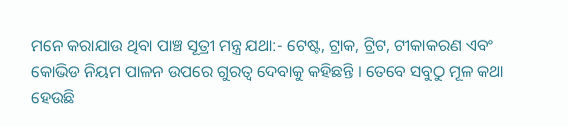ମନେ କରାଯାଉ ଥିବା ପାଞ୍ଚ ସୂତ୍ରୀ ମନ୍ତ୍ର ଯଥା:- ଟେଷ୍ଟ, ଟ୍ରାକ, ଟ୍ରିଟ, ଟୀକାକରଣ ଏବଂ କୋଭିଡ ନିୟମ ପାଳନ ଉପରେ ଗୁରତ୍ଵ ଦେବାକୁ କହିଛନ୍ତି । ତେବେ ସବୁଠୁ ମୂଳ କଥା ହେଉଛି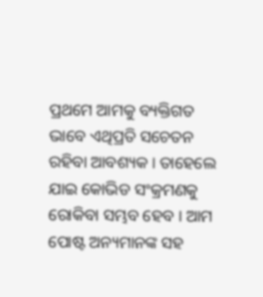ପ୍ରଥମେ ଆମକୁ ବ୍ୟକ୍ତିଗତ ଭାବେ ଏଥିପ୍ରତି ସଚେତନ ରହିବା ଆବଶ୍ୟକ । ତାହେଲେ ଯାଇ କୋଭିଡ ସଂକ୍ରମଣକୁ ରୋକିବା ସମ୍ଭବ ହେବ । ଆମ ପୋଷ୍ଟ ଅନ୍ୟମାନଙ୍କ ସହ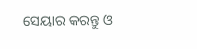ସେୟାର କରନ୍ତୁ ଓ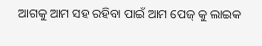ଆଗକୁ ଆମ ସହ ରହିବା ପାଇଁ ଆମ ପେଜ୍ କୁ ଲାଇକ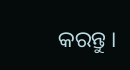କରନ୍ତୁ ।